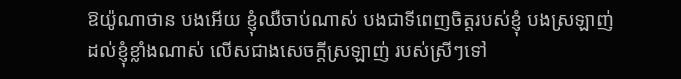ឱយ៉ូណាថាន បងអើយ ខ្ញុំឈឺចាប់ណាស់ បងជាទីពេញចិត្តរបស់ខ្ញុំ បងស្រឡាញ់ដល់ខ្ញុំខ្លាំងណាស់ លើសជាងសេចក្ដីស្រឡាញ់ របស់ស្រីៗទៅ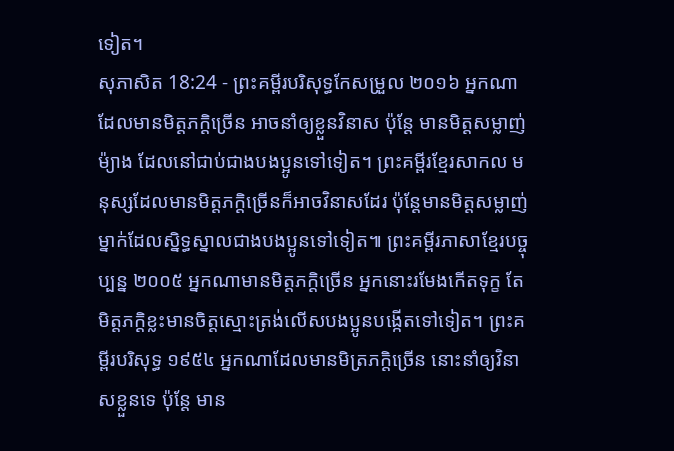ទៀត។
សុភាសិត 18:24 - ព្រះគម្ពីរបរិសុទ្ធកែសម្រួល ២០១៦ អ្នកណាដែលមានមិត្តភក្តិច្រើន អាចនាំឲ្យខ្លួនវិនាស ប៉ុន្តែ មានមិត្តសម្លាញ់ម៉្យាង ដែលនៅជាប់ជាងបងប្អូនទៅទៀត។ ព្រះគម្ពីរខ្មែរសាកល មនុស្សដែលមានមិត្តភក្ដិច្រើនក៏អាចវិនាសដែរ ប៉ុន្តែមានមិត្តសម្លាញ់ម្នាក់ដែលស្និទ្ធស្នាលជាងបងប្អូនទៅទៀត៕ ព្រះគម្ពីរភាសាខ្មែរបច្ចុប្បន្ន ២០០៥ អ្នកណាមានមិត្តភក្ដិច្រើន អ្នកនោះរមែងកើតទុក្ខ តែមិត្តភក្ដិខ្លះមានចិត្តស្មោះត្រង់លើសបងប្អូនបង្កើតទៅទៀត។ ព្រះគម្ពីរបរិសុទ្ធ ១៩៥៤ អ្នកណាដែលមានមិត្រភក្តិច្រើន នោះនាំឲ្យវិនាសខ្លួនទេ ប៉ុន្តែ មាន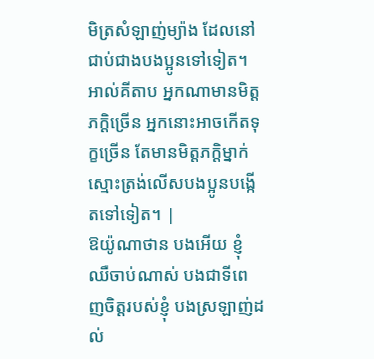មិត្រសំឡាញ់ម្យ៉ាង ដែលនៅជាប់ជាងបងប្អូនទៅទៀត។ អាល់គីតាប អ្នកណាមានមិត្តភក្ដិច្រើន អ្នកនោះអាចកើតទុក្ខច្រើន តែមានមិត្តភក្ដិម្នាក់ស្មោះត្រង់លើសបងប្អូនបង្កើតទៅទៀត។ |
ឱយ៉ូណាថាន បងអើយ ខ្ញុំឈឺចាប់ណាស់ បងជាទីពេញចិត្តរបស់ខ្ញុំ បងស្រឡាញ់ដល់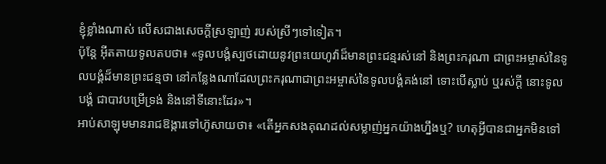ខ្ញុំខ្លាំងណាស់ លើសជាងសេចក្ដីស្រឡាញ់ របស់ស្រីៗទៅទៀត។
ប៉ុន្តែ អ៊ីតតាយទូលតបថា៖ «ទូលបង្គំស្បថដោយនូវព្រះយេហូវ៉ាដ៏មានព្រះជន្មរស់នៅ និងព្រះករុណា ជាព្រះអម្ចាស់នៃទូលបង្គំដ៏មានព្រះជន្មថា នៅកន្លែងណាដែលព្រះករុណាជាព្រះអម្ចាស់នៃទូលបង្គំគង់នៅ ទោះបើស្លាប់ ឬរស់ក្តី នោះទូលបង្គំ ជាបាវបម្រើទ្រង់ និងនៅទីនោះដែរ»។
អាប់សាឡុមមានរាជឱង្ការទៅហ៊ូសាយថា៖ «តើអ្នកសងគុណដល់សម្លាញ់អ្នកយ៉ាងហ្នឹងឬ? ហេតុអ្វីបានជាអ្នកមិនទៅ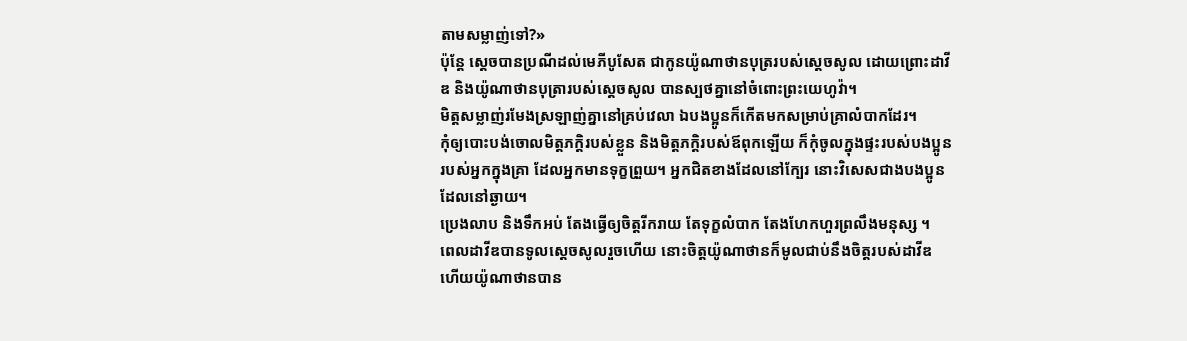តាមសម្លាញ់ទៅ?»
ប៉ុន្តែ ស្តេចបានប្រណីដល់មេភីបូសែត ជាកូនយ៉ូណាថានបុត្ររបស់ស្ដេចសូល ដោយព្រោះដាវីឌ និងយ៉ូណាថានបុត្រារបស់ស្ដេចសូល បានស្បថគ្នានៅចំពោះព្រះយេហូវ៉ា។
មិត្តសម្លាញ់រមែងស្រឡាញ់គ្នានៅគ្រប់វេលា ឯបងប្អូនក៏កើតមកសម្រាប់គ្រាលំបាកដែរ។
កុំឲ្យបោះបង់ចោលមិត្តភក្តិរបស់ខ្លួន និងមិត្តភក្តិរបស់ឪពុកឡើយ ក៏កុំចូលក្នុងផ្ទះរបស់បងប្អូនរបស់អ្នកក្នុងគ្រា ដែលអ្នកមានទុក្ខព្រួយ។ អ្នកជិតខាងដែលនៅក្បែរ នោះវិសេសជាងបងប្អូនដែលនៅឆ្ងាយ។
ប្រេងលាប និងទឹកអប់ តែងធ្វើឲ្យចិត្តរីករាយ តែទុក្ខលំបាក តែងហែកហួរព្រលឹងមនុស្ស ។
ពេលដាវីឌបានទូលស្ដេចសូលរួចហើយ នោះចិត្តយ៉ូណាថានក៏មូលជាប់នឹងចិត្តរបស់ដាវីឌ ហើយយ៉ូណាថានបាន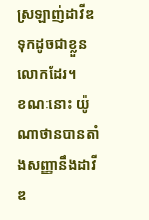ស្រឡាញ់ដាវីឌទុកដូចជាខ្លួនលោកដែរ។
ខណៈនោះ យ៉ូណាថានបានតាំងសញ្ញានឹងដាវីឌ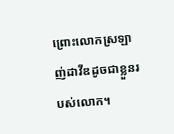ព្រោះលោកស្រឡាញ់ដាវីឌដូចជាខ្លួនរបស់លោក។